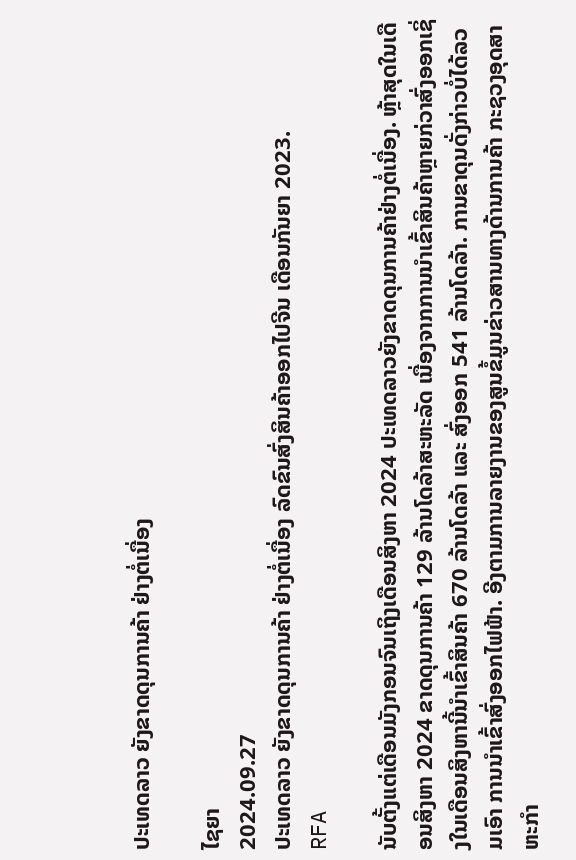ປະເທດລາວ ຍັງຂາດດຸນການຄ້າ ຢ່າງຕໍ່ເນື່ອງ

ໄຊຍາ
2024.09.27
ປະເທດລາວ ຍັງຂາດດຸນການຄ້າ ຢ່າງຕໍ່ເນື່ອງ ລົດຂົນສົ່ງສິນຄ້າອອກໄປຈີນ ເດືອນກັນຍາ 2023.
RFA

ນັບຕັ້ງແຕ່ເດືອນມັງກອນຈົນເຖິງເດືອນສິງຫາ 2024 ປະເທດລາວຍັງຂາດດຸນການຄ້າຢ່າງຕໍ່ເນື່ອງ. ຫຼ້າສຸດໃນເດືອນສິງຫາ 2024 ຂາດດຸນການຄ້າ 129 ລ້ານໂດລ້າສະຫະລັດ ເນື່ອງຈາກການນໍາເຂົ້າສິນຄ້າຫຼາຍກ່ວາສົ່ງອອກເຊິ່ງໃນເດືອນສິງຫານີ້ນໍາເຂົ້າສິນຄ້າ 670 ລ້ານໂດລ້າ ແລະ ສົ່ງອອກ 541 ລ້ານໂດລ້າ. ການຂາດຸນດັ່ງກ່າວບໍ່ໄດ້ລວມເອົາ ການນໍາເຂົ້າສົ່ງອອກໄຟຟ້າ. ອີງຕາມການລາຍງານຂອງສູນຂໍ້ມູນຂ່າວສານທາງດ້ານການຄ້າ ກະຊວງອຸດສາຫະກຳ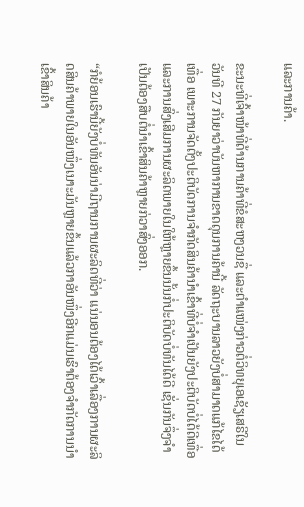ແລະການຄ້າ.

ຂະນະທີ່ເຈົ້າໜ້າທີ່ດ້ານການຄ້າທີ່ຂໍສະຫງວນຊື່ ແລະຕໍາແໜ່ງກ່າວຕໍ່ວິທຍຸເອເຊັຽເສຣີໃນວັນທີ 27 ກັນຍາວ່າບັນຫາການຂາດດຸນການຄ້ານີ້ ລັດຖະບານລາວຍັງບໍ່ສາມາດແກ້ໄຂໄດ້ເທື່ອ ເພາະການຈັດຕັ້ງປະຕິບັດການຈຳກັດສິນຄ້ານໍາເຂົ້າທີ່ບໍ່ຈຳເປັນຍັງປະຕິບັດບໍ່ໄດ້ດີເທື່ອ ແລະການສົ່ງເສີມການຜະລິດພາຍໃນໃຫ້ຫຼາຍຂຶ້ນນັ້ນກໍ່ປະຕິບັດບໍ່ທັນໄດ້ດີ ເຊັ່ນກັນຈຶ່ງຈຳເປັນຕ້ອງສືບຕໍ່ນໍາເຂົ້າສິນຄ້າຫຼາຍກ່ວາສົ່ງອອກ.

“ກໍຍ້ອນເຮົານີ້ຍັງບໍ່ທັນອັນນ່າມີຖານການຜະລິດທີ່ວ່າ ແນ່ນອນຕ້ອງໄດ້ເວົ້າເລື່ອງການຜະລິດສິນຄ້າພາຍໃນອັນໜຶ່ງເນາະມັນຫຼາຍຂຶ້ນແລ້ວກາອັນໜຶ່ງອີກແມ່ນເຮົາຕ້ອງຈຳກັດການນໍາເຂົ້າສິນຄ້າ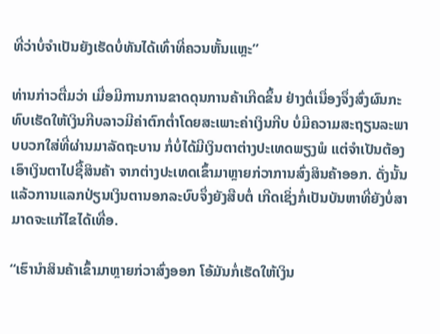ທີ່ວ່າບໍ່ຈຳເປັນຍັງເຮັດບໍ່ທັນໄດ້ເທົ່າທີ່ຄວນຫັ້ນແຫຼະ”

ທ່ານກ່າວຕື່ມວ່າ ເມື່ອມີການການຂາດດຸນການຄ້າເກີດຂຶ້ນ ຢ່າງຕໍ່ເນື່ອງຈຶ່ງສົ່ງຜົນກະທົບເຮັດໃຫ້ເງິນກີບລາວມີຄ່າຕົກຕໍ່າໂດຍສະເພາະຄ່າເງິນກີບ ບໍ່ມີຄວາມສະຖຽນລະພາບບວກໃສ່ທີ່ຜ່ານມາລັດຖະບານ ກໍ່ບໍ່ໄດ້ມີເງິນຕາຕ່າງປະເທດພຽງພໍ ແຕ່ຈຳເປັນຕ້ອງເອົາເງິນຕາໄປຊື້ສິນຄ້າ ຈາກຕ່າງປະເທດເຂົ້າມາຫຼາຍກ່ວາການສົ່ງສິນຄ້າອອກ. ດັ່ງນັ້ນແລ້ວການແລກປ່ຽນເງິນຕານອກລະບົບຈຶ່ງຍັງສືບຕໍ່ ເກີດເຊິ່ງກໍ່ເປັນບັນຫາທີ່ຍັງບໍ່ສາມາດຈະແກ້ໄຂໄດ້ເທື່ອ.

“ເຮົານໍາສິນຄ້າເຂົ້າມາຫຼາຍກ່ວາສົ່ງອອກ ໂອ້ມັນກໍ່ເຮັດໃຫ້ເງິນ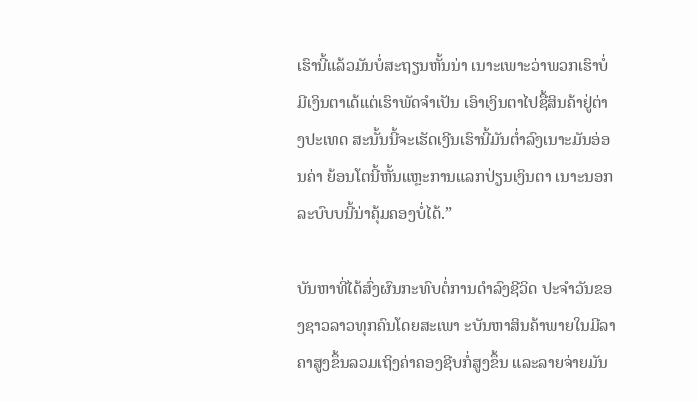ເຮົານີ້ແລ້ວມັນບໍ່ສະຖຽນຫັ້ນນ່າ ເນາະເພາະວ່າພວກເຮົາບໍ່ມີເງິນຕາເດ້ແຕ່ເຮົາພັດຈຳເປັນ ເອົາເງິນຕາໄປຊື້ສິນຄ້າຢູ່ຕ່າງປະເທດ ສະນັ້ນນີ້ຈະເຮັດເງີນເຮົານີ້ມັນຕໍ່າລົງເນາະມັນອ່ອນຄ່າ ຍ້ອນໂຕນີ້ຫັ້ນແຫຼະການແລກປ່ຽນເງິນຕາ ເນາະນອກລະບົບບນີ້ນ່າຄຸ້ມຄອງບໍ່ໄດ້.”

ບັນຫາທີ່ໄດ້ສົ່ງຜົນກະທົບຕໍ່ການດໍາລົງຊີວິດ ປະຈໍາວັນຂອງຊາວລາວທຸກຄົນໂດຍສະເພາ ະບັນຫາສິນຄ້າພາຍໃນມີລາຄາສູງຂຶ້ນລວມເຖິງຄ່າຄອງຊີບກໍ່ສູງຂຶ້ນ ແລະລາຍຈ່າຍມັນ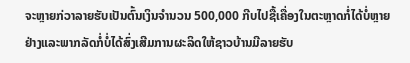ຈະຫຼາຍກ່ວາລາຍຮັບເປັນຕົ້ນເງິນຈຳນວນ 500,000 ກີບໄປຊື້ເຄື່ອງໃນຕະຫຼາດກໍ່ໄດ້ບໍ່ຫຼາຍຢ່າງແລະພາກລັດກໍ່ບໍ່ໄດ້ສົ່ງເສີມການຜະລິດໃຫ້ຊາວບ້ານມີລາຍຮັບ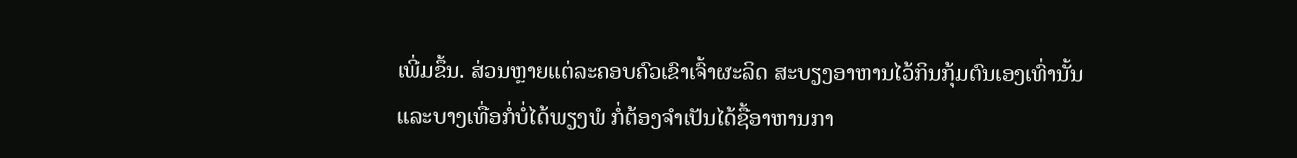ເພີ່ມຂຶ້ນ. ສ່ວນຫຼາຍແຕ່ລະຄອບຄົວເຂົາເຈົ້າຜະລິດ ສະບຽງອາຫານໄວ້ກິນກຸ້ມຕົນເອງເທົ່ານັ້ນແລະບາງເທື່ອກໍ່ບໍ່ໄດ້ພຽງພໍ ກໍ່ຕ້ອງຈຳເປັນໄດ້ຊື້ອາຫານກາ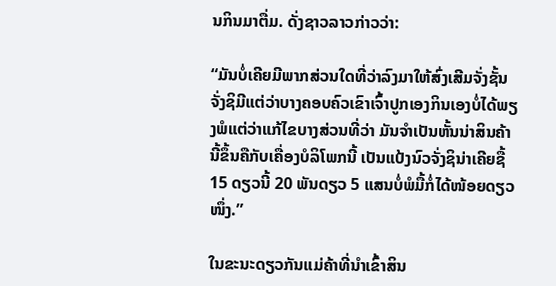ນກິນມາຕື່ມ. ດັ່ງຊາວລາວກ່າວວ່າ:

“ມັນບໍ່ເຄີຍມີພາກສ່ວນໃດທີ່ວ່າລົງມາໃຫ້ສົ່ງເສີມຈັ່ງຊັ້ນ ຈັ່ງຊິມີແຕ່ວ່າບາງຄອບຄົວເຂົາເຈົ້າປູກເອງກິນເອງບໍ່ໄດ້ພຽງພໍແຕ່ວ່າແກ້ໄຂບາງສ່ວນທີ່ວ່າ ມັນຈຳເປັນຫັ້ນນ່າສິນຄ້ານີ້ຂຶ້ນຄືກັບເຄື່ອງບໍລິໂພກນີ້ ເປັນແປ້ງນົວຈັ່ງຊິນ່າເຄີຍຊື້ 15 ດຽວນີ້ 20 ພັນດຽວ 5 ແສນບໍ່ພໍມື້ກໍ່ໄດ້ໜ້ອຍດຽວໜຶ່ງ.”

ໃນຂະນະດຽວກັນແມ່ຄ້າທີ່ນໍາເຂົ້າສິນ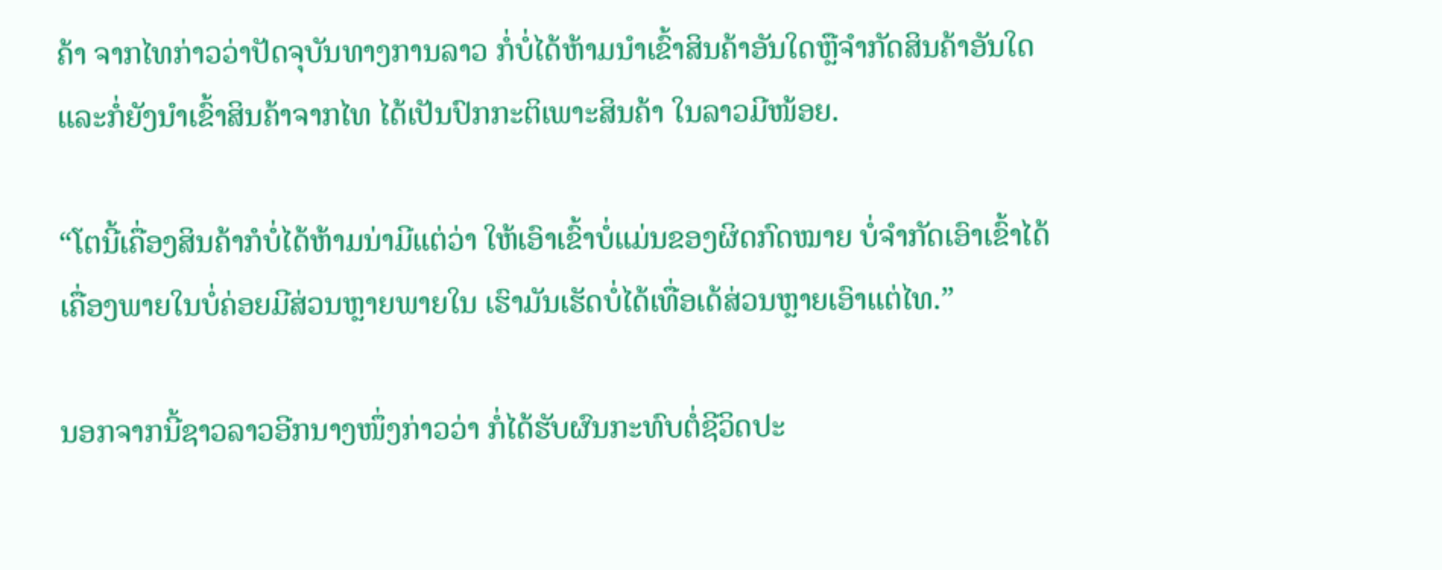ຄ້າ ຈາກໄທກ່າວວ່າປັດຈຸບັນທາງການລາວ ກໍ່ບໍ່ໄດ້ຫ້າມນໍາເຂົ້າສິນຄ້າອັນໃດຫຼືຈຳກັດສິນຄ້າອັນໃດ ແລະກໍ່ຍັງນໍາເຂົ້າສິນຄ້າຈາກໄທ ໄດ້ເປັນປົກກະຕິເພາະສິນຄ້າ ໃນລາວມີໜ້ອຍ.

“ໂຕນີ້ເຄື່ອງສິນຄ້າກໍບໍ່ໄດ້ຫ້າມນ່າມີແຕ່ວ່າ ໃຫ້ເອົາເຂົ້າບໍ່ແມ່ນຂອງຜິດກົດໝາຍ ບໍ່ຈໍາກັດເອົາເຂົ້າໄດ້ເຄື່ອງພາຍໃນບໍ່ຄ່ອຍມີສ່ວນຫຼາຍພາຍໃນ ເຮົາມັນເຮັດບໍ່ໄດ້ເທື່ອເດ້ສ່ວນຫຼາຍເອົາແຕ່ໄທ.”

ນອກຈາກນີ້ຊາວລາວອີກນາງໜຶ່ງກ່າວວ່າ ກໍ່ໄດ້ຮັບຜົນກະທົບຕໍ່ຊີວິດປະ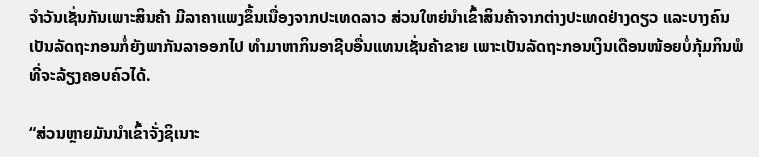ຈຳວັນເຊັ່ນກັນເພາະສິນຄ້າ ມີລາຄາແພງຂຶ້ນເນື່ອງຈາກປະເທດລາວ ສ່ວນໃຫຍ່ນໍາເຂົ້າສິນຄ້າຈາກຕ່າງປະເທດຢ່າງດຽວ ແລະບາງຄົນເປັນລັດຖະກອນກໍ່ຍັງພາກັນລາອອກໄປ ທຳມາຫາກິນອາຊີບອື່ນແທນເຊັ່ນຄ້າຂາຍ ເພາະເປັນລັດຖະກອນເງິນເດືອນໜ້ອຍບໍ່ກຸ້ມກິນພໍທີ່ຈະລ້ຽງຄອບຄົວໄດ້.

“ສ່ວນຫຼາຍມັນນໍາເຂົ້າຈັ່ງຊິເນາະ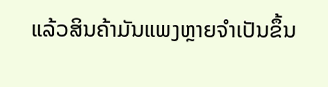ແລ້ວສິນຄ້າມັນແພງຫຼາຍຈໍາເປັນຂຶ້ນ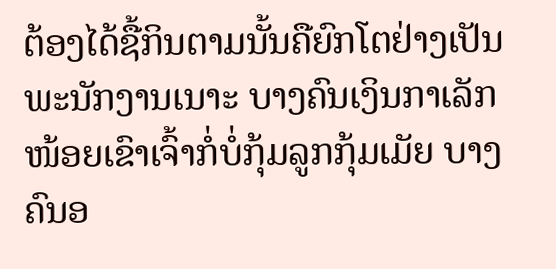ຕ້ອງໄດ້ຊື້ກິນຕາມນັ້ນຄືຍົກໂຕຢ່າງເປັນພະນັກງານເນາະ ບາງຄົນເງິນກາເລັກໜ້ອຍເຂົາເຈົ້າກໍ່ບໍ່ກຸ້ມລູກກຸ້ມເມັຍ ບາງຄົນອ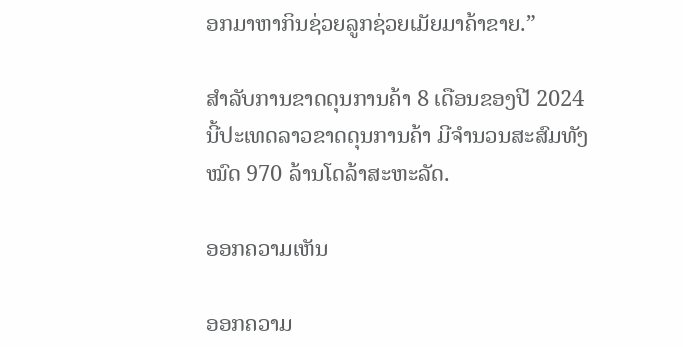ອກມາຫາກິນຊ່ວຍລູກຊ່ວຍເມັຍມາຄ້າຂາຍ.”

ສຳລັບການຂາດດຸນການຄ້າ 8 ເດືອນຂອງປີ 2024 ນີ້ປະເທດລາວຂາດດຸນການຄ້າ ມີຈຳນວນສະສົມທັງໝົດ 970 ລ້ານໂດລ້າສະຫະລັດ.

ອອກຄວາມເຫັນ

ອອກຄວາມ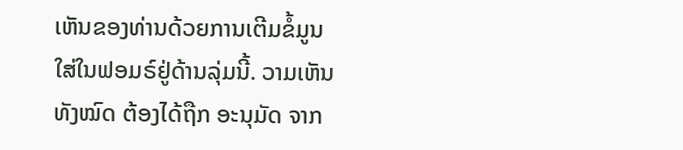ເຫັນຂອງທ່ານດ້ວຍການເຕີມຂໍ້ມູນໃສ່ໃນຟອມຣ໌ຢູ່ດ້ານລຸ່ມນີ້. ວາມເຫັນທັງໝົດ ຕ້ອງໄດ້ຖືກ ອະນຸມັດ ຈາກ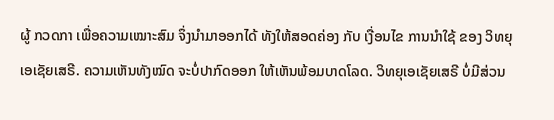ຜູ້ ກວດກາ ເພື່ອຄວາມເໝາະສົມ ຈຶ່ງນໍາມາອອກໄດ້ ທັງໃຫ້ສອດຄ່ອງ ກັບ ເງື່ອນໄຂ ການນຳໃຊ້ ຂອງ ວິທຍຸເອເຊັຍເສຣີ. ຄວາມເຫັນທັງໝົດ ຈະບໍ່ປາກົດອອກ ໃຫ້ເຫັນພ້ອມບາດໂລດ. ວິທຍຸເອເຊັຍເສຣີ ບໍ່ມີສ່ວນ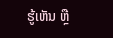ຮູ້ເຫັນ ຫຼື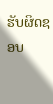ຮັບຜິດຊອບ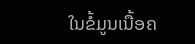ໃນຂໍ້ມູນເນື້ອຄ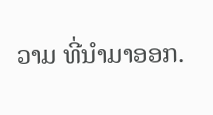ວາມ ທີ່ນໍາມາອອກ.